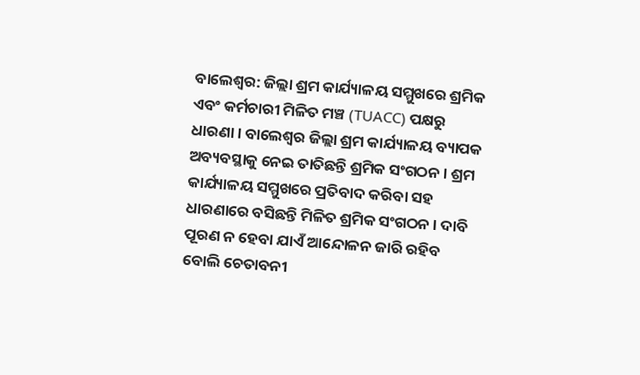ବାଲେଶ୍ୱର: ଜିଲ୍ଲା ଶ୍ରମ କାର୍ଯ୍ୟାଳୟ ସମ୍ମୁଖରେ ଶ୍ରମିକ ଏବଂ କର୍ମଚାରୀ ମିଳିତ ମଞ୍ଚ (TUACC) ପକ୍ଷରୁ ଧାରଣା । ବାଲେଶ୍ୱର ଜିଲ୍ଲା ଶ୍ରମ କାର୍ଯ୍ୟାଳୟ ବ୍ୟାପକ ଅବ୍ୟବସ୍ଥାକୁ ନେଇ ତାତିଛନ୍ତି ଶ୍ରମିକ ସଂଗଠନ । ଶ୍ରମ କାର୍ଯ୍ୟାଳୟ ସମ୍ମୁଖରେ ପ୍ରତିବାଦ କରିବା ସହ ଧାରଣାରେ ବସିଛନ୍ତି ମିଳିତ ଶ୍ରମିକ ସଂଗଠନ । ଦାବି ପୂରଣ ନ ହେବା ଯାଏଁ ଆନ୍ଦୋଳନ ଜାରି ରହିବ ବୋଲି ଚେତାବନୀ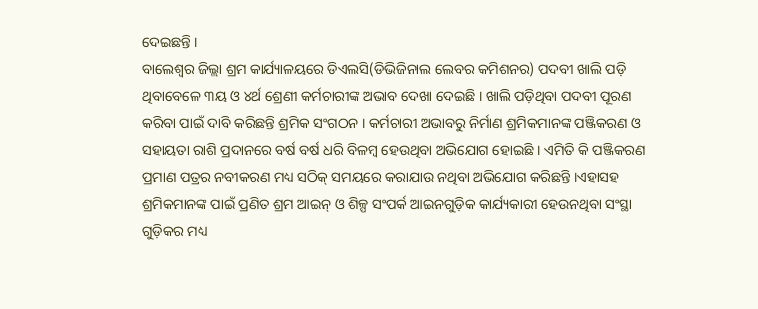ଦେଇଛନ୍ତି ।
ବାଲେଶ୍ୱର ଜିଲ୍ଲା ଶ୍ରମ କାର୍ଯ୍ୟାଳୟରେ ଡିଏଲସି(ଡିଭିଜିନାଲ ଲେବର କମିଶନର) ପଦବୀ ଖାଲି ପଡ଼ି ଥିବାବେଳେ ୩ୟ ଓ ୪ର୍ଥ ଶ୍ରେଣୀ କର୍ମଚାରୀଙ୍କ ଅଭାବ ଦେଖା ଦେଇଛି । ଖାଲି ପଡ଼ିଥିବା ପଦବୀ ପୂରଣ କରିବା ପାଇଁ ଦାବି କରିଛନ୍ତି ଶ୍ରମିକ ସଂଗଠନ । କର୍ମଚାରୀ ଅଭାବରୁ ନିର୍ମାଣ ଶ୍ରମିକମାନଙ୍କ ପଞ୍ଜିକରଣ ଓ ସହାୟତା ରାଶି ପ୍ରଦାନରେ ବର୍ଷ ବର୍ଷ ଧରି ବିଳମ୍ବ ହେଉଥିବା ଅଭିଯୋଗ ହୋଇଛି । ଏମିତି କି ପଞ୍ଜିକରଣ ପ୍ରମାଣ ପତ୍ରର ନବୀକରଣ ମଧ୍ୟ ସଠିକ୍ ସମୟରେ କରାଯାଉ ନଥିବା ଅଭିଯୋଗ କରିଛନ୍ତି ।ଏହାସହ ଶ୍ରମିକମାନଙ୍କ ପାଇଁ ପ୍ରଣିତ ଶ୍ରମ ଆଇନ୍ ଓ ଶିଳ୍ପ ସଂପର୍କ ଆଇନଗୁଡ଼ିକ କାର୍ଯ୍ୟକାରୀ ହେଉନଥିବା ସଂସ୍ଥା ଗୁଡ଼ିକର ମଧ୍ୟ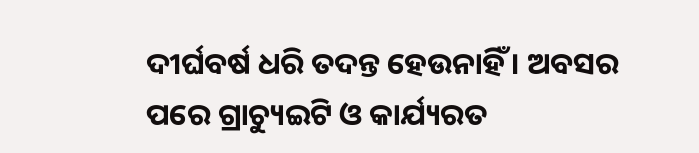ଦୀର୍ଘବର୍ଷ ଧରି ତଦନ୍ତ ହେଉନାହିଁ । ଅବସର ପରେ ଗ୍ରାଚ୍ୟୁଇଟି ଓ କାର୍ଯ୍ୟରତ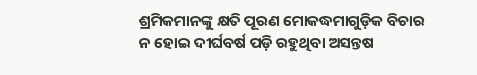ଶ୍ରମିକମାନଙ୍କୁ କ୍ଷତି ପୂରଣ ମୋକଦ୍ଧମାଗୁଡ଼ିକ ବିଚାର ନ ହୋଇ ଦୀର୍ଘବର୍ଷ ପଡ଼ି ରହୁଥିବା ଅସନ୍ତଷ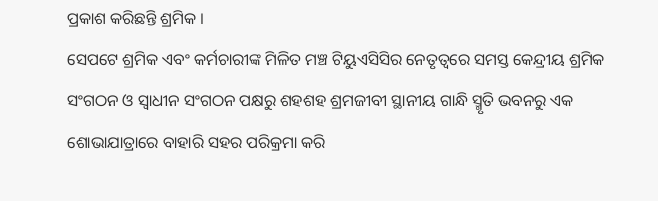ପ୍ରକାଶ କରିଛନ୍ତି ଶ୍ରମିକ ।
ସେପଟେ ଶ୍ରମିକ ଏବଂ କର୍ମଚାରୀଙ୍କ ମିଳିତ ମଞ୍ଚ ଟିୟୁଏସିସିର ନେତୃତ୍ୱରେ ସମସ୍ତ କେନ୍ଦ୍ରୀୟ ଶ୍ରମିକ ସଂଗଠନ ଓ ସ୍ୱାଧୀନ ସଂଗଠନ ପକ୍ଷରୁ ଶହଶହ ଶ୍ରମଜୀବୀ ସ୍ଥାନୀୟ ଗାନ୍ଧି ସ୍ମୃତି ଭବନରୁ ଏକ ଶୋଭାଯାତ୍ରାରେ ବାହାରି ସହର ପରିକ୍ରମା କରି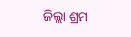ଜିଲ୍ଲା ଶ୍ରମ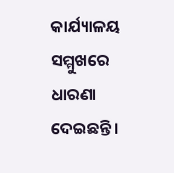କାର୍ଯ୍ୟାଳୟ ସମ୍ମୁଖରେ ଧାରଣା ଦେଇଛନ୍ତି ।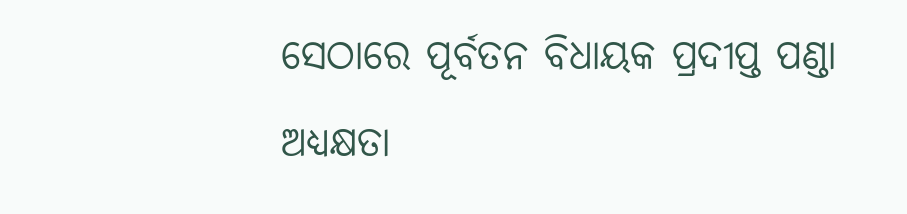ସେଠାରେ ପୂର୍ବତନ ବିଧାୟକ ପ୍ରଦୀପ୍ତ ପଣ୍ଡା ଅଧ୍ୟକ୍ଷତା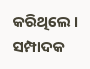କରିଥିଲେ । ସମ୍ପାଦକ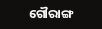ଗୌରାଙ୍ଗ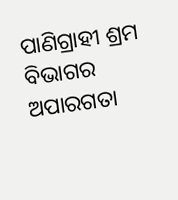ପାଣିଗ୍ରାହୀ ଶ୍ରମ ବିଭାଗର ଅପାରଗତା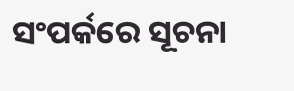ସଂପର୍କରେ ସୂଚନା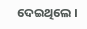ଦେଇଥିଲେ ।